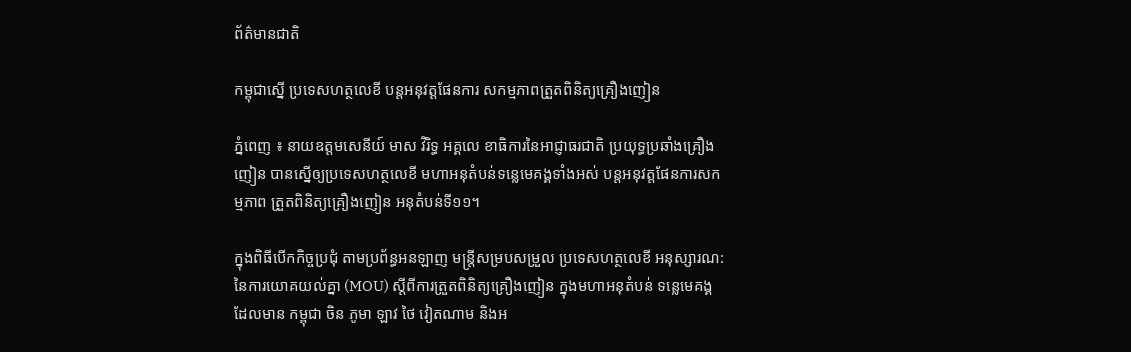ព័ត៌មានជាតិ

កម្ពុជាស្នើ ប្រទេសហត្ថលេខី បន្តអនុវត្តផែនការ សកម្មភាពត្រួតពិនិត្យគ្រឿងញៀន

ភ្នំពេញ ៖ នាយឧត្តមសេនីយ៍ មាស វិរិទ្ធ អគ្គលេ ខាធិការនៃអាជ្ញាធរជាតិ ប្រយុទ្ធប្រឆាំងគ្រឿងញៀន បានស្នើឲ្យប្រទេសហត្ថលេខី មហាអនុតំបន់ទន្លេមេគង្គទាំងអស់ បន្តអនុវត្តផែនការសកម្មភាព ត្រួតពិនិត្យគ្រឿងញៀន អនុតំបន់ទី១១។

ក្នុងពិធីបើកកិច្ចប្រជុំ តាមប្រព័ន្ធអនឡាញ មន្រ្តីសម្របសម្រួល ប្រទេសហត្ថលេខី អនុស្សារណ: នៃការយោគយល់គ្នា (MOU) ស្តីពីការត្រួតពិនិត្យគ្រឿងញៀន ក្នុងមហាអនុតំបន់ ទន្លេមេគង្គ ដែលមាន កម្ពុជា ចិន ភូមា ឡាវ ថៃ វៀតណាម និងអ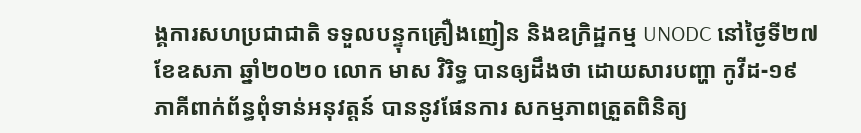ង្គការសហប្រជាជាតិ ទទួលបន្ទុកគ្រឿងញៀន និងឧក្រិដ្ឋកម្ម UNODC នៅថ្ងៃទី២៧ ខែឧសភា ឆ្នាំ២០២០ លោក មាស វិរិទ្ធ បានឲ្យដឹងថា ដោយសារបញ្ហា កូវីដ-១៩ ភាគីពាក់ព័ន្ធពុំទាន់អនុវត្តន៍ បាននូវផែនការ សកម្មភាពត្រួតពិនិត្យ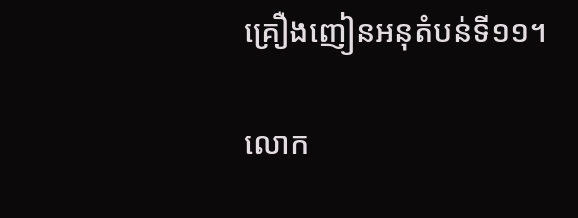គ្រឿងញៀនអនុតំបន់ទី១១។

លោក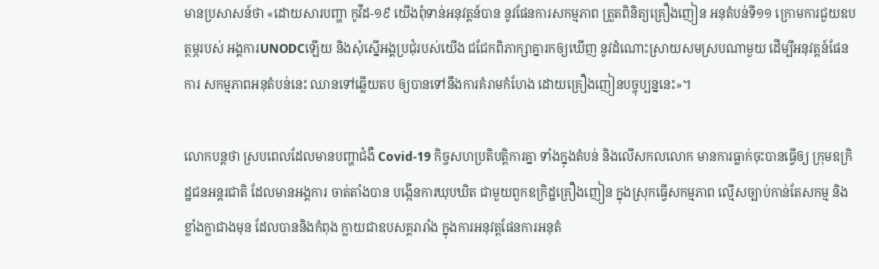មានប្រសាសន៍ថា «ដោយសារបញ្ហា កូវីដ-១៩ យើងពុំទាន់អនុវត្តន៍បាន នូវផែនការសកម្មភាព ត្រួតពិនិត្យគ្រឿងញៀន អនុតំបន់ទី១១ ក្រោមការជួយឧបត្ថម្ភរបស់ អង្គការUNODCឡើយ និងសុំស្នើអង្គប្រជុំរបស់យើង ជជែកពិភាក្សាគ្នារកឲ្យឃើញ នូវដំណោះស្រាយសមស្របណាមួយ ដើម្បីអនុវត្តន៍ផែនការ សកម្មភាពអនុតំបន់នេះ ឈានទៅឆ្លើយតប ឲ្យបានទៅនឹងការគំរាមកំហែង ដោយគ្រឿងញៀនបច្ចុប្បន្ននេះ»។

លោកបន្ដថា ស្របពេលដែលមានបញ្ហាជំងឺ Covid-19 កិច្ចសហប្រតិបត្តិការគ្នា ទាំងក្នុងតំបន់ និងលើសកលលោក មានការធ្លាក់ចុះបានធ្វើឲ្យ ក្រុមឧក្រិដ្ឋជនអន្តរជាតិ ដែលមានអង្គការ ចាត់តាំងបាន បង្កើនការឃុបឃិត ជាមួយពួកឧក្រិដ្ឋគ្រឿងញៀន ក្នុងស្រុកធ្វើសកម្មភាព ល្មើសច្បាប់កាន់តែសកម្ម និងខ្លាំងក្លាជាងមុន ដែលបាននិងកំពុង ក្លាយជាឧបសគ្គរារាំង ក្នុងការអនុវត្តផែនការអនុតំ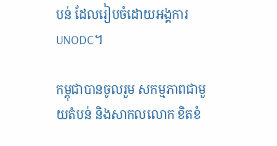បន់ ដែលរៀបចំដោយអង្គការUNODC។

កម្ពុជាបានចូលរួម សកម្មភាពជាមួយតំបន់ និងសាកលលោក ខិតខំ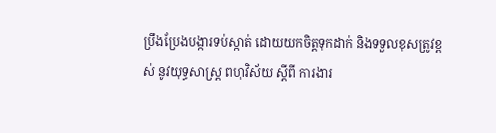ប្រឹងប្រែងបង្ការទប់ស្កាត់ ដោយយកចិត្តទុកដាក់ និងទទួលខុសត្រូវខ្ពស់ នូវយុទ្ធសាស្រ្ត ពហុវិស័យ ស្តីពី ការងារ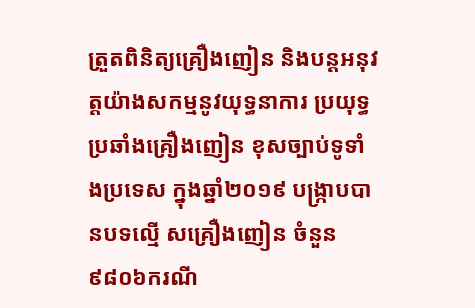ត្រួតពិនិត្យគ្រឿងញៀន និងបន្តអនុវត្តយ៉ាងសកម្មនូវយុទ្ធនាការ ប្រយុទ្ធប្រឆាំងគ្រឿងញៀន ខុសច្បាប់ទូទាំងប្រទេស ក្នុងឆ្នាំ២០១៩ បង្រ្កាបបានបទល្មេី សគ្រឿងញៀន ចំនួន៩៨០៦ករណី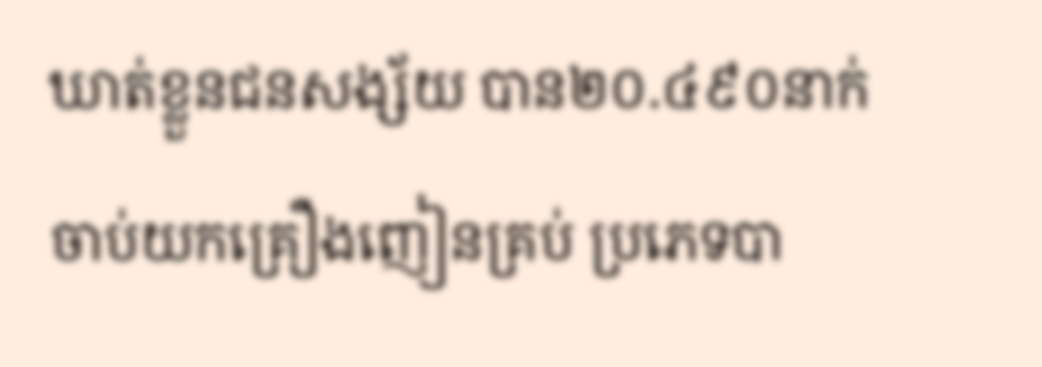ឃាត់ខ្លួនជនសង្ស័យ បាន២០.៤៩០នាក់ ចាប់យកគ្រឿងញៀនគ្រប់ ប្រភេទបា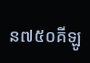ន៧៥០គីឡូ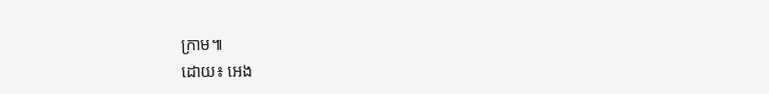ក្រាម៕
ដោយ៖ អេង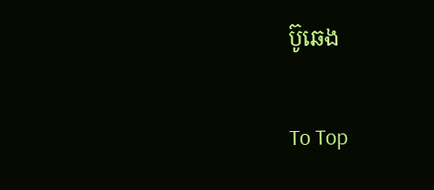ប៊ូឆេង

To Top